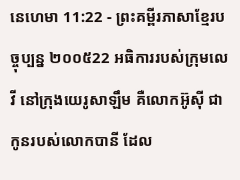នេហេមា 11:22 - ព្រះគម្ពីរភាសាខ្មែរបច្ចុប្បន្ន ២០០៥22 អធិការរបស់ក្រុមលេវី នៅក្រុងយេរូសាឡឹម គឺលោកអ៊ូស៊ី ជាកូនរបស់លោកបានី ដែល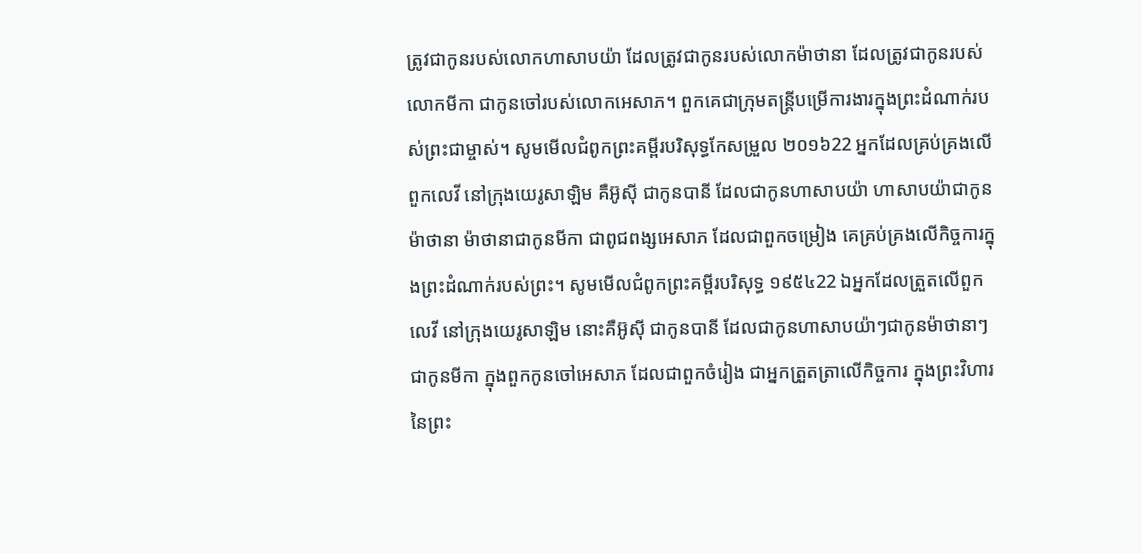ត្រូវជាកូនរបស់លោកហាសាបយ៉ា ដែលត្រូវជាកូនរបស់លោកម៉ាថានា ដែលត្រូវជាកូនរបស់លោកមីកា ជាកូនចៅរបស់លោកអេសាភ។ ពួកគេជាក្រុមតន្ដ្រីបម្រើការងារក្នុងព្រះដំណាក់របស់ព្រះជាម្ចាស់។ សូមមើលជំពូកព្រះគម្ពីរបរិសុទ្ធកែសម្រួល ២០១៦22 អ្នកដែលគ្រប់គ្រងលើពួកលេវី នៅក្រុងយេរូសាឡិម គឺអ៊ូស៊ី ជាកូនបានី ដែលជាកូនហាសាបយ៉ា ហាសាបយ៉ាជាកូនម៉ាថានា ម៉ាថានាជាកូនមីកា ជាពូជពង្សអេសាភ ដែលជាពួកចម្រៀង គេគ្រប់គ្រងលើកិច្ចការក្នុងព្រះដំណាក់របស់ព្រះ។ សូមមើលជំពូកព្រះគម្ពីរបរិសុទ្ធ ១៩៥៤22 ឯអ្នកដែលត្រួតលើពួកលេវី នៅក្រុងយេរូសាឡិម នោះគឺអ៊ូស៊ី ជាកូនបានី ដែលជាកូនហាសាបយ៉ាៗជាកូនម៉ាថានាៗជាកូនមីកា ក្នុងពួកកូនចៅអេសាភ ដែលជាពួកចំរៀង ជាអ្នកត្រួតត្រាលើកិច្ចការ ក្នុងព្រះវិហារនៃព្រះ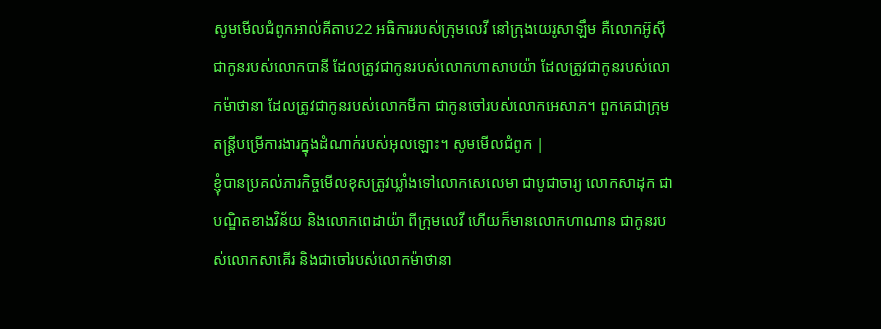សូមមើលជំពូកអាល់គីតាប22 អធិការរបស់ក្រុមលេវី នៅក្រុងយេរូសាឡឹម គឺលោកអ៊ូស៊ី ជាកូនរបស់លោកបានី ដែលត្រូវជាកូនរបស់លោកហាសាបយ៉ា ដែលត្រូវជាកូនរបស់លោកម៉ាថានា ដែលត្រូវជាកូនរបស់លោកមីកា ជាកូនចៅរបស់លោកអេសាភ។ ពួកគេជាក្រុមតន្ដ្រីបម្រើការងារក្នុងដំណាក់របស់អុលឡោះ។ សូមមើលជំពូក |
ខ្ញុំបានប្រគល់ភារកិច្ចមើលខុសត្រូវឃ្លាំងទៅលោកសេលេមា ជាបូជាចារ្យ លោកសាដុក ជាបណ្ឌិតខាងវិន័យ និងលោកពេដាយ៉ា ពីក្រុមលេវី ហើយក៏មានលោកហាណាន ជាកូនរបស់លោកសាគើរ និងជាចៅរបស់លោកម៉ាថានា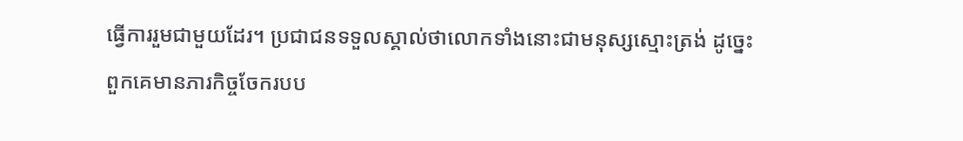ធ្វើការរួមជាមួយដែរ។ ប្រជាជនទទួលស្គាល់ថាលោកទាំងនោះជាមនុស្សស្មោះត្រង់ ដូច្នេះ ពួកគេមានភារកិច្ចចែករបប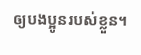ឲ្យបងប្អូនរបស់ខ្លួន។